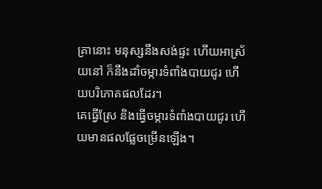គ្រានោះ មនុស្សនឹងសង់ផ្ទះ ហើយអាស្រ័យនៅ ក៏នឹងដាំចម្ការទំពាំងបាយជូរ ហើយបរិភោគផលដែរ។
គេធ្វើស្រែ និងធ្វើចម្ការទំពាំងបាយជូរ ហើយមានផលផ្លែចម្រើនឡើង។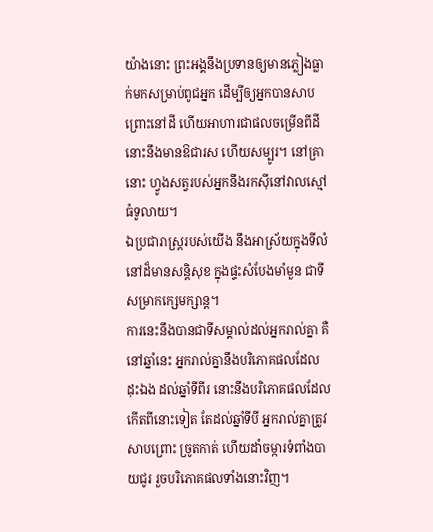យ៉ាងនោះ ព្រះអង្គនឹងប្រទានឲ្យមានភ្លៀងធ្លាក់មកសម្រាប់ពូជអ្នក ដើម្បីឲ្យអ្នកបានសាបព្រោះនៅដី ហើយអាហារជាផលចម្រើនពីដី នោះនឹងមានឱជារស ហើយសម្បូរ។ នៅគ្រានោះ ហ្វូងសត្វរបស់អ្នកនឹងរកស៊ីនៅវាលស្មៅធំទូលាយ។
ឯប្រជារាស្ត្ររបស់យើង នឹងអាស្រ័យក្នុងទីលំនៅដ៏មានសន្តិសុខ ក្នុងផ្ទះសំបែងមាំមួន ជាទីសម្រាកក្សេមក្សាន្ត។
ការនេះនឹងបានជាទីសម្គាល់ដល់អ្នករាល់គ្នា គឺនៅឆ្នាំនេះ អ្នករាល់គ្នានឹងបរិភោគផលដែលដុះឯង ដល់ឆ្នាំទីពីរ នោះនឹងបរិភោគផលដែលកើតពីនោះទៀត តែដល់ឆ្នាំទីបី អ្នករាល់គ្នាត្រូវសាបព្រោះ ច្រូតកាត់ ហើយដាំចម្ការទំពាំងបាយជូរ រួចបរិភោគផលទាំងនោះវិញ។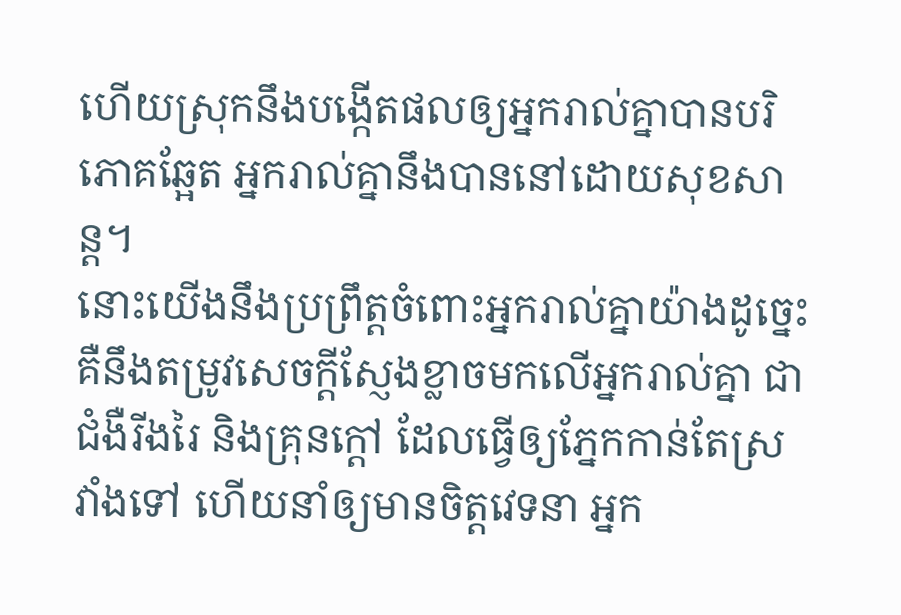ហើយស្រុកនឹងបង្កើតផលឲ្យអ្នករាល់គ្នាបានបរិភោគឆ្អែត អ្នករាល់គ្នានឹងបាននៅដោយសុខសាន្ត។
នោះយើងនឹងប្រព្រឹត្តចំពោះអ្នករាល់គ្នាយ៉ាងដូច្នេះ គឺនឹងតម្រូវសេចក្ដីស្ញែងខ្លាចមកលើអ្នករាល់គ្នា ជាជំងឺរីងរៃ និងគ្រុនក្តៅ ដែលធ្វើឲ្យភ្នែកកាន់តែស្រវាំងទៅ ហើយនាំឲ្យមានចិត្តវេទនា អ្នក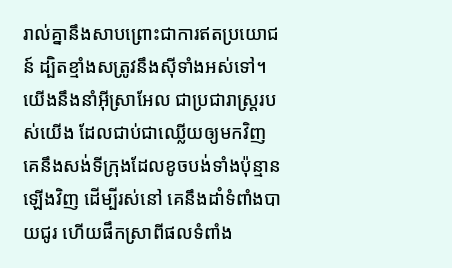រាល់គ្នានឹងសាបព្រោះជាការឥតប្រយោជន៍ ដ្បិតខ្មាំងសត្រូវនឹងស៊ីទាំងអស់ទៅ។
យើងនឹងនាំអ៊ីស្រាអែល ជាប្រជារាស្ត្ររបស់យើង ដែលជាប់ជាឈ្លើយឲ្យមកវិញ គេនឹងសង់ទីក្រុងដែលខូចបង់ទាំងប៉ុន្មានឡើងវិញ ដើម្បីរស់នៅ គេនឹងដាំទំពាំងបាយជូរ ហើយផឹកស្រាពីផលទំពាំង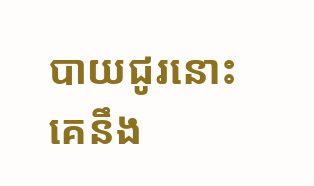បាយជូរនោះ គេនឹង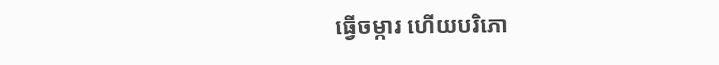ធ្វើចម្ការ ហើយបរិភោ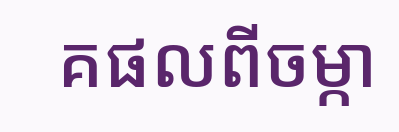គផលពីចម្កា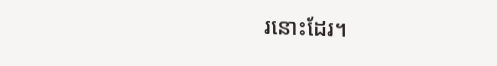រនោះដែរ។